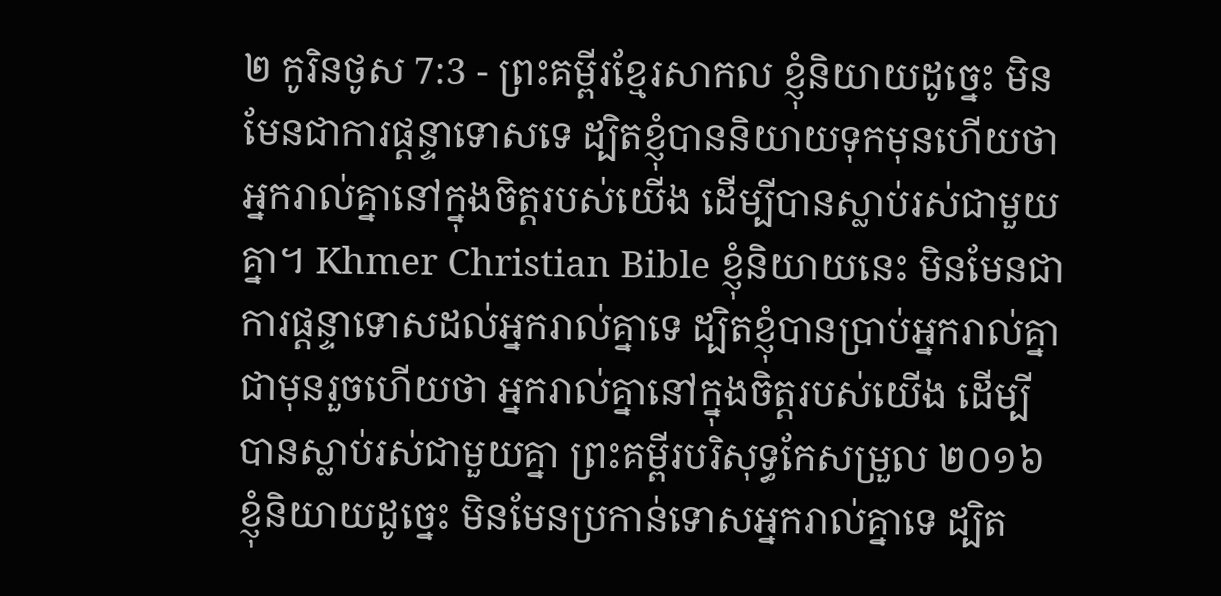២ កូរិនថូស 7:3 - ព្រះគម្ពីរខ្មែរសាកល ខ្ញុំនិយាយដូច្នេះ មិនមែនជាការផ្ដន្ទាទោសទេ ដ្បិតខ្ញុំបាននិយាយទុកមុនហើយថា អ្នករាល់គ្នានៅក្នុងចិត្តរបស់យើង ដើម្បីបានស្លាប់រស់ជាមួយគ្នា។ Khmer Christian Bible ខ្ញុំនិយាយនេះ មិនមែនជាការផ្ដន្ទាទោសដល់អ្នករាល់គ្នាទេ ដ្បិតខ្ញុំបានបា្រប់អ្នករាល់គ្នាជាមុនរួចហើយថា អ្នករាល់គ្នានៅក្នុងចិត្ដរបស់យើង ដើម្បីបានស្លាប់រស់ជាមួយគ្នា ព្រះគម្ពីរបរិសុទ្ធកែសម្រួល ២០១៦ ខ្ញុំនិយាយដូច្នេះ មិនមែនប្រកាន់ទោសអ្នករាល់គ្នាទេ ដ្បិត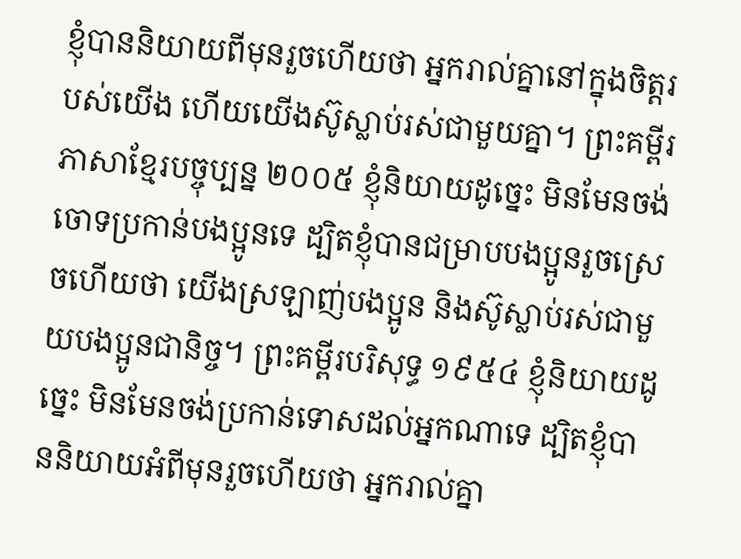ខ្ញុំបាននិយាយពីមុនរួចហើយថា អ្នករាល់គ្នានៅក្នុងចិត្តរបស់យើង ហើយយើងស៊ូស្លាប់រស់ជាមួយគ្នា។ ព្រះគម្ពីរភាសាខ្មែរបច្ចុប្បន្ន ២០០៥ ខ្ញុំនិយាយដូច្នេះ មិនមែនចង់ចោទប្រកាន់បងប្អូនទេ ដ្បិតខ្ញុំបានជម្រាបបងប្អូនរួចស្រេចហើយថា យើងស្រឡាញ់បងប្អូន និងស៊ូស្លាប់រស់ជាមួយបងប្អូនជានិច្ច។ ព្រះគម្ពីរបរិសុទ្ធ ១៩៥៤ ខ្ញុំនិយាយដូច្នេះ មិនមែនចង់ប្រកាន់ទោសដល់អ្នកណាទេ ដ្បិតខ្ញុំបាននិយាយអំពីមុនរួចហើយថា អ្នករាល់គ្នា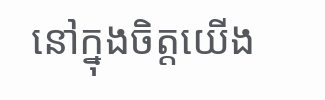នៅក្នុងចិត្តយើង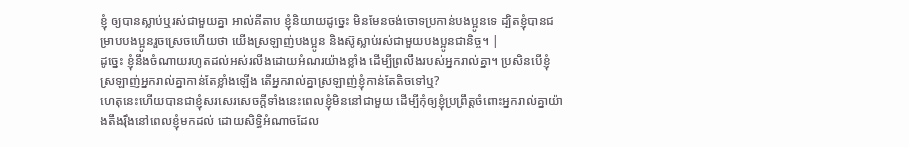ខ្ញុំ ឲ្យបានស្លាប់ឬរស់ជាមួយគ្នា អាល់គីតាប ខ្ញុំនិយាយដូច្នេះ មិនមែនចង់ចោទប្រកាន់បងប្អូនទេ ដ្បិតខ្ញុំបានជម្រាបបងប្អូនរួចស្រេចហើយថា យើងស្រឡាញ់បងប្អូន និងស៊ូស្លាប់រស់ជាមួយបងប្អូនជានិច្ច។ |
ដូច្នេះ ខ្ញុំនឹងចំណាយរហូតដល់អស់រលីងដោយអំណរយ៉ាងខ្លាំង ដើម្បីព្រលឹងរបស់អ្នករាល់គ្នា។ ប្រសិនបើខ្ញុំស្រឡាញ់អ្នករាល់គ្នាកាន់តែខ្លាំងឡើង តើអ្នករាល់គ្នាស្រឡាញ់ខ្ញុំកាន់តែតិចទៅឬ?
ហេតុនេះហើយបានជាខ្ញុំសរសេរសេចក្ដីទាំងនេះពេលខ្ញុំមិននៅជាមួយ ដើម្បីកុំឲ្យខ្ញុំប្រព្រឹត្តចំពោះអ្នករាល់គ្នាយ៉ាងតឹងរ៉ឹងនៅពេលខ្ញុំមកដល់ ដោយសិទ្ធិអំណាចដែល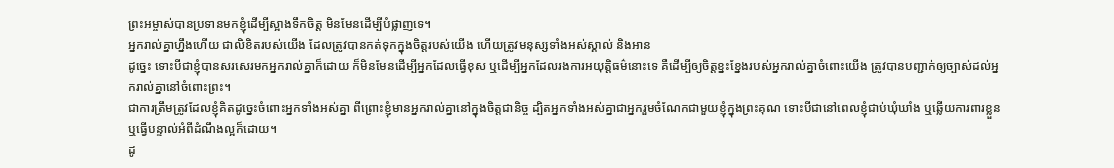ព្រះអម្ចាស់បានប្រទានមកខ្ញុំដើម្បីស្អាងទឹកចិត្ត មិនមែនដើម្បីបំផ្លាញទេ។
អ្នករាល់គ្នាហ្នឹងហើយ ជាលិខិតរបស់យើង ដែលត្រូវបានកត់ទុកក្នុងចិត្តរបស់យើង ហើយត្រូវមនុស្សទាំងអស់ស្គាល់ និងអាន
ដូច្នេះ ទោះបីជាខ្ញុំបានសរសេរមកអ្នករាល់គ្នាក៏ដោយ ក៏មិនមែនដើម្បីអ្នកដែលធ្វើខុស ឬដើម្បីអ្នកដែលរងការអយុត្តិធម៌នោះទេ គឺដើម្បីឲ្យចិត្តខ្នះខ្នែងរបស់អ្នករាល់គ្នាចំពោះយើង ត្រូវបានបញ្ជាក់ឲ្យច្បាស់ដល់អ្នករាល់គ្នានៅចំពោះព្រះ។
ជាការត្រឹមត្រូវដែលខ្ញុំគិតដូច្នេះចំពោះអ្នកទាំងអស់គ្នា ពីព្រោះខ្ញុំមានអ្នករាល់គ្នានៅក្នុងចិត្តជានិច្ច ដ្បិតអ្នកទាំងអស់គ្នាជាអ្នករួមចំណែកជាមួយខ្ញុំក្នុងព្រះគុណ ទោះបីជានៅពេលខ្ញុំជាប់ឃុំឃាំង ឬឆ្លើយការពារខ្លួន ឬធ្វើបន្ទាល់អំពីដំណឹងល្អក៏ដោយ។
ដូ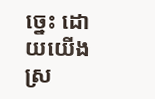ច្នេះ ដោយយើងស្រ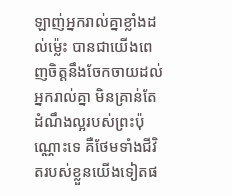ឡាញ់អ្នករាល់គ្នាខ្លាំងដល់ម្ល៉េះ បានជាយើងពេញចិត្តនឹងចែកចាយដល់អ្នករាល់គ្នា មិនគ្រាន់តែដំណឹងល្អរបស់ព្រះប៉ុណ្ណោះទេ គឺថែមទាំងជីវិតរបស់ខ្លួនយើងទៀតផ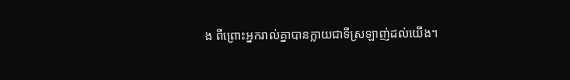ង ពីព្រោះអ្នករាល់គ្នាបានក្លាយជាទីស្រឡាញ់ដល់យើង។